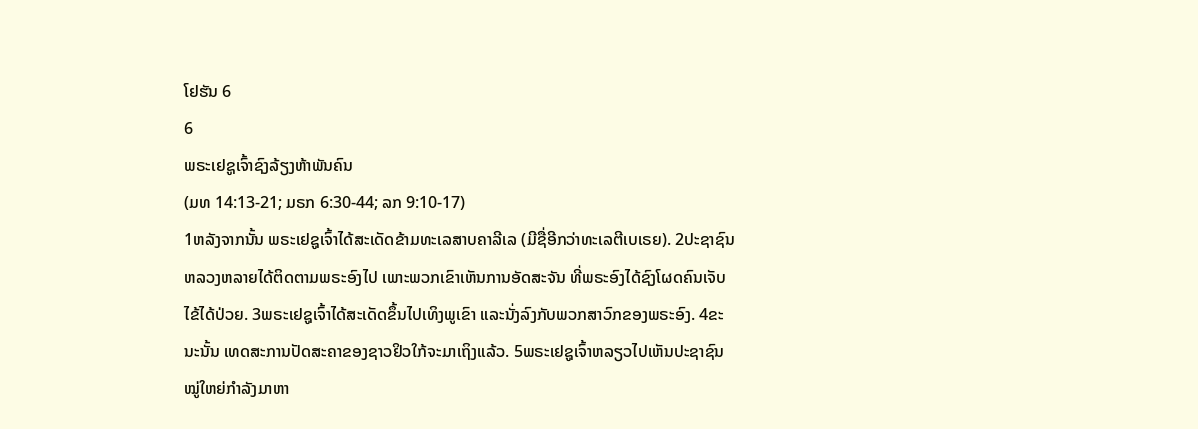ໂຢຮັນ 6
6
ພຣະເຢຊູເຈົ້າຊົງລ້ຽງຫ້າພັນຄົນ
(ມທ 14:13-21; ມຣກ 6:30-44; ລກ 9:10-17)
1ຫລັງຈາກນັ້ນ ພຣະເຢຊູເຈົ້າໄດ້ສະເດັດຂ້າມທະເລສາບຄາລີເລ (ມີຊື່ອີກວ່າທະເລຕີເບເຣຍ). 2ປະຊາຊົນຫລວງຫລາຍໄດ້ຕິດຕາມພຣະອົງໄປ ເພາະພວກເຂົາເຫັນການອັດສະຈັນ ທີ່ພຣະອົງໄດ້ຊົງໂຜດຄົນເຈັບໄຂ້ໄດ້ປ່ວຍ. 3ພຣະເຢຊູເຈົ້າໄດ້ສະເດັດຂຶ້ນໄປເທິງພູເຂົາ ແລະນັ່ງລົງກັບພວກສາວົກຂອງພຣະອົງ. 4ຂະນະນັ້ນ ເທດສະການປັດສະຄາຂອງຊາວຢິວໃກ້ຈະມາເຖິງແລ້ວ. 5ພຣະເຢຊູເຈົ້າຫລຽວໄປເຫັນປະຊາຊົນໝູ່ໃຫຍ່ກຳລັງມາຫາ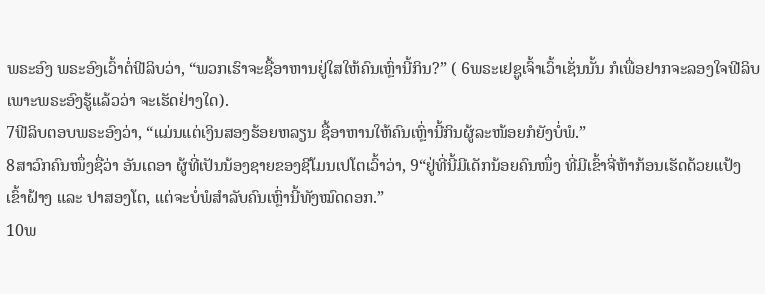ພຣະອົງ ພຣະອົງເວົ້າຕໍ່ຟີລິບວ່າ, “ພວກເຮົາຈະຊື້ອາຫານຢູ່ໃສໃຫ້ຄົນເຫຼົ່ານີ້ກິນ?” ( 6ພຣະເຢຊູເຈົ້າເວົ້າເຊັ່ນນັ້ນ ກໍເພື່ອຢາກຈະລອງໃຈຟີລິບ ເພາະພຣະອົງຮູ້ແລ້ວວ່າ ຈະເຮັດຢ່າງໃດ).
7ຟີລິບຕອບພຣະອົງວ່າ, “ແມ່ນແຕ່ເງິນສອງຮ້ອຍຫລຽນ ຊື້ອາຫານໃຫ້ຄົນເຫຼົ່ານີ້ກິນຜູ້ລະໜ້ອຍກໍຍັງບໍ່ພໍ.”
8ສາວົກຄົນໜຶ່ງຊື່ວ່າ ອັນເດອາ ຜູ້ທີ່ເປັນນ້ອງຊາຍຂອງຊີໂມນເປໂຕເວົ້າວ່າ, 9“ຢູ່ທີ່ນີ້ມີເດັກນ້ອຍຄົນໜຶ່ງ ທີ່ມີເຂົ້າຈີ່ຫ້າກ້ອນເຮັດດ້ວຍແປ້ງເຂົ້າຝ້າງ ແລະ ປາສອງໂຕ, ແຕ່ຈະບໍ່ພໍສຳລັບຄົນເຫຼົ່ານີ້ທັງໝົດດອກ.”
10ພ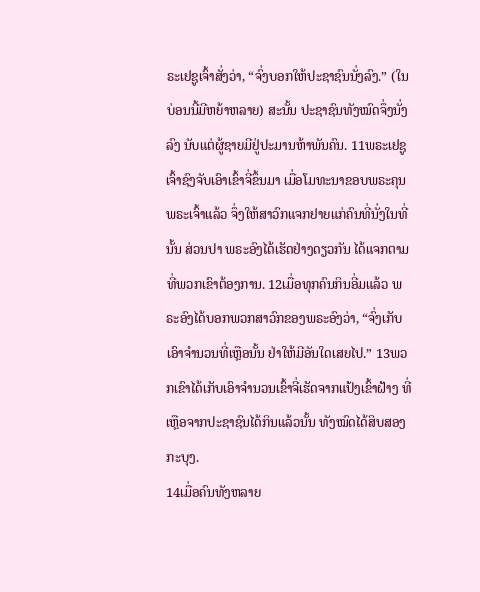ຣະເຢຊູເຈົ້າສັ່ງວ່າ, “ຈົ່ງບອກໃຫ້ປະຊາຊົນນັ່ງລົງ.” (ໃນບ່ອນນີ້ມີຫຍ້າຫລາຍ) ສະນັ້ນ ປະຊາຊົນທັງໝົດຈຶ່ງນັ່ງລົງ ນັບແຕ່ຜູ້ຊາຍມີຢູ່ປະມານຫ້າພັນຄົນ. 11ພຣະເຢຊູເຈົ້າຊົງຈັບເອົາເຂົ້າຈີ່ຂຶ້ນມາ ເມື່ອໂມທະນາຂອບພຣະຄຸນພຣະເຈົ້າແລ້ວ ຈຶ່ງໃຫ້ສາວົກແຈກຢາຍແກ່ຄົນທີ່ນັ່ງໃນທີ່ນັ້ນ ສ່ວນປາ ພຣະອົງໄດ້ເຮັດຢ່າງດຽວກັນ ໄດ້ແຈກຕາມທີ່ພວກເຂົາຕ້ອງການ. 12ເມື່ອທຸກຄົນກິນອີ່ມແລ້ວ ພຣະອົງໄດ້ບອກພວກສາວົກຂອງພຣະອົງວ່າ, “ຈົ່ງເກັບເອົາຈຳນວນທີ່ເຫຼືອນັ້ນ ຢ່າໃຫ້ມີອັນໃດເສຍໄປ.” 13ພວກເຂົາໄດ້ເກັບເອົາຈຳນວນເຂົ້າຈີ່ເຮັດຈາກແປ້ງເຂົ້າຝ້າງ ທີ່ເຫຼືອຈາກປະຊາຊົນໄດ້ກິນແລ້ວນັ້ນ ທັງໝົດໄດ້ສິບສອງກະບຸງ.
14ເມື່ອຄົນທັງຫລາຍ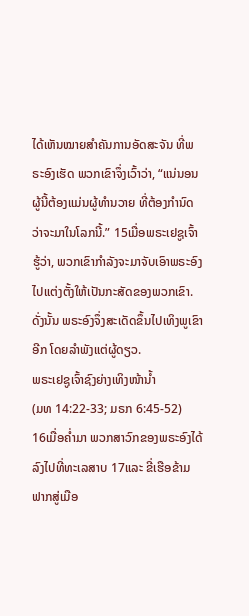ໄດ້ເຫັນໝາຍສຳຄັນການອັດສະຈັນ ທີ່ພຣະອົງເຮັດ ພວກເຂົາຈຶ່ງເວົ້າວ່າ, “ແນ່ນອນຜູ້ນີ້ຕ້ອງແມ່ນຜູ້ທຳນວາຍ ທີ່ຕ້ອງກຳນົດວ່າຈະມາໃນໂລກນີ້.” 15ເມື່ອພຣະເຢຊູເຈົ້າຮູ້ວ່າ, ພວກເຂົາກຳລັງຈະມາຈັບເອົາພຣະອົງໄປແຕ່ງຕັ້ງໃຫ້ເປັນກະສັດຂອງພວກເຂົາ. ດັ່ງນັ້ນ ພຣະອົງຈຶ່ງສະເດັດຂຶ້ນໄປເທິງພູເຂົາອີກ ໂດຍລຳພັງແຕ່ຜູ້ດຽວ.
ພຣະເຢຊູເຈົ້າຊົງຍ່າງເທິງໜ້ານໍ້າ
(ມທ 14:22-33; ມຣກ 6:45-52)
16ເມື່ອຄໍ່າມາ ພວກສາວົກຂອງພຣະອົງໄດ້ລົງໄປທີ່ທະເລສາບ 17ແລະ ຂີ່ເຮືອຂ້າມຟາກສູ່ເມືອ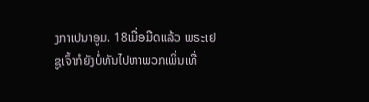ງກາເປນາອູມ. 18ເມື່ອມືດແລ້ວ ພຣະເຢຊູເຈົ້າກໍຍັງບໍ່ທັນໄປຫາພວກເພິ່ນເທື່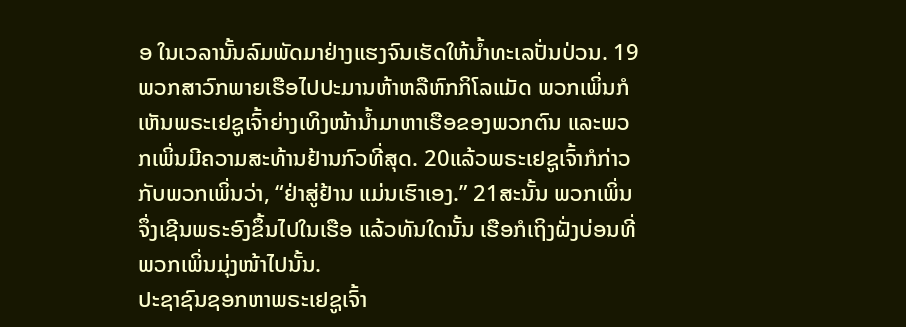ອ ໃນເວລານັ້ນລົມພັດມາຢ່າງແຮງຈົນເຮັດໃຫ້ນໍ້າທະເລປັ່ນປ່ວນ. 19ພວກສາວົກພາຍເຮືອໄປປະມານຫ້າຫລືຫົກກິໂລແມັດ ພວກເພິ່ນກໍເຫັນພຣະເຢຊູເຈົ້າຍ່າງເທິງໜ້ານໍ້າມາຫາເຮືອຂອງພວກຕົນ ແລະພວກເພິ່ນມີຄວາມສະທ້ານຢ້ານກົວທີ່ສຸດ. 20ແລ້ວພຣະເຢຊູເຈົ້າກໍກ່າວກັບພວກເພິ່ນວ່າ, “ຢ່າສູ່ຢ້ານ ແມ່ນເຮົາເອງ.” 21ສະນັ້ນ ພວກເພິ່ນຈຶ່ງເຊີນພຣະອົງຂຶ້ນໄປໃນເຮືອ ແລ້ວທັນໃດນັ້ນ ເຮືອກໍເຖິງຝັ່ງບ່ອນທີ່ພວກເພິ່ນມຸ່ງໜ້າໄປນັ້ນ.
ປະຊາຊົນຊອກຫາພຣະເຢຊູເຈົ້າ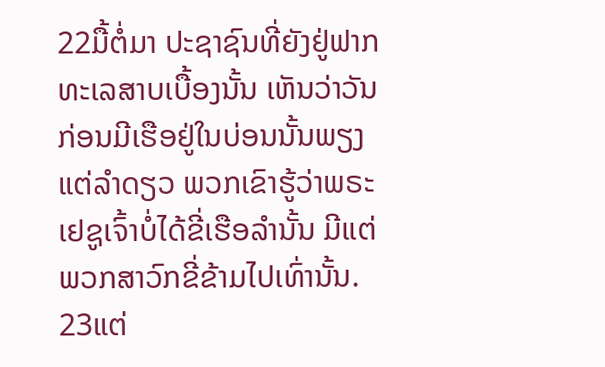22ມື້ຕໍ່ມາ ປະຊາຊົນທີ່ຍັງຢູ່ຟາກທະເລສາບເບື້ອງນັ້ນ ເຫັນວ່າວັນກ່ອນມີເຮືອຢູ່ໃນບ່ອນນັ້ນພຽງແຕ່ລຳດຽວ ພວກເຂົາຮູ້ວ່າພຣະເຢຊູເຈົ້າບໍ່ໄດ້ຂີ່ເຮືອລຳນັ້ນ ມີແຕ່ພວກສາວົກຂີ່ຂ້າມໄປເທົ່ານັ້ນ. 23ແຕ່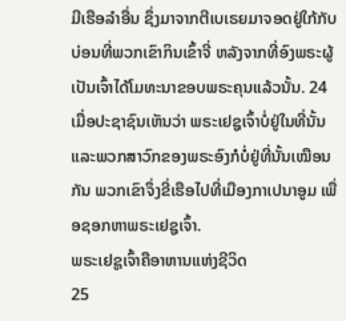ມີເຮືອລຳອື່ນ ຊຶ່ງມາຈາກຕີເບເຣຍມາຈອດຢູ່ໃກ້ກັບບ່ອນທີ່ພວກເຂົາກິນເຂົ້າຈີ່ ຫລັງຈາກທີ່ອົງພຣະຜູ້ເປັນເຈົ້າໄດ້ໂມທະນາຂອບພຣະຄຸນແລ້ວນັ້ນ. 24ເມື່ອປະຊາຊົນເຫັນວ່າ ພຣະເຢຊູເຈົ້າບໍ່ຢູ່ໃນທີ່ນັ້ນ ແລະພວກສາວົກຂອງພຣະອົງກໍບໍ່ຢູ່ທີ່ນັ້ນເໝືອນກັນ ພວກເຂົາຈຶ່ງຂີ່ເຮືອໄປທີ່ເມືອງກາເປນາອູມ ເພື່ອຊອກຫາພຣະເຢຊູເຈົ້າ.
ພຣະເຢຊູເຈົ້າຄືອາຫານແຫ່ງຊີວິດ
25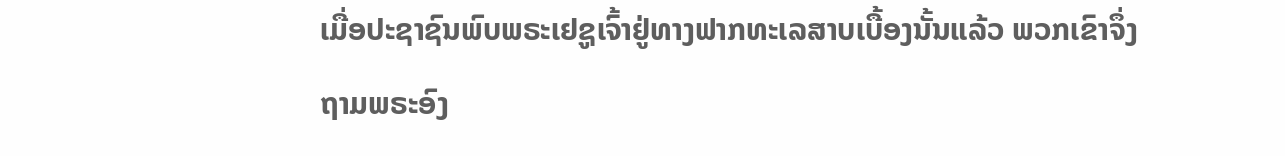ເມື່ອປະຊາຊົນພົບພຣະເຢຊູເຈົ້າຢູ່ທາງຟາກທະເລສາບເບື້ອງນັ້ນແລ້ວ ພວກເຂົາຈຶ່ງຖາມພຣະອົງ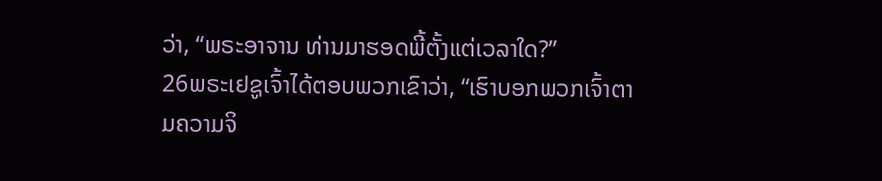ວ່າ, “ພຣະອາຈານ ທ່ານມາຮອດພີ້ຕັ້ງແຕ່ເວລາໃດ?”
26ພຣະເຢຊູເຈົ້າໄດ້ຕອບພວກເຂົາວ່າ, “ເຮົາບອກພວກເຈົ້າຕາມຄວາມຈິ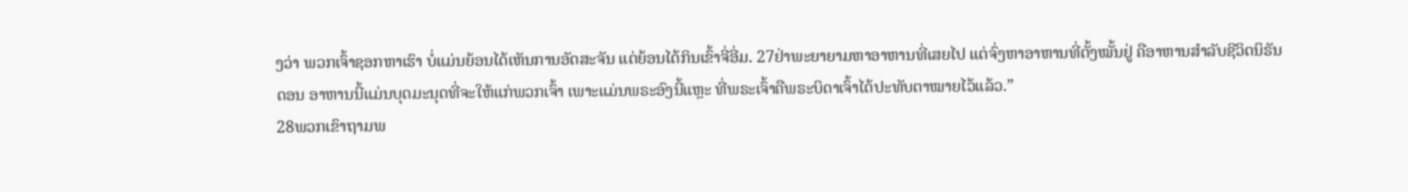ງວ່າ ພວກເຈົ້າຊອກຫາເຮົາ ບໍ່ແມ່ນຍ້ອນໄດ້ເຫັນການອັດສະຈັນ ແຕ່ຍ້ອນໄດ້ກິນເຂົ້າຈີ່ອີ່ມ. 27ຢ່າພະຍາຍາມຫາອາຫານທີ່ເສຍໄປ ແຕ່ຈົ່ງຫາອາຫານທີ່ຕັ້ງໝັ້ນຢູ່ ຄືອາຫານສຳລັບຊີວິດນິຣັນດອນ ອາຫານນີ້ແມ່ນບຸດມະນຸດທີ່ຈະໃຫ້ແກ່ພວກເຈົ້າ ເພາະແມ່ນພຣະອົງນີ້ແຫຼະ ທີ່ພຣະເຈົ້າຄືພຣະບິດາເຈົ້າໄດ້ປະທັບຕາໝາຍໄວ້ແລ້ວ.”
28ພວກເຂົາຖາມພ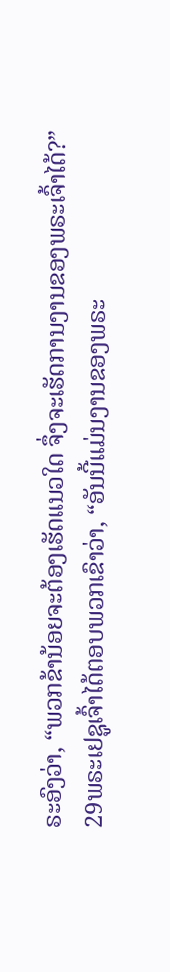ຣະອົງວ່າ, “ພວກຂ້ານ້ອຍຈະຕ້ອງເຮັດແນວໃດ ຈຶ່ງຈະເຮັດການງານຂອງພຣະເຈົ້າໄດ້?”
29ພຣະເຢຊູເຈົ້າໄດ້ຕອບພວກເຂົາວ່າ, “ອັນນີ້ແມ່ນງານຂອງພຣະ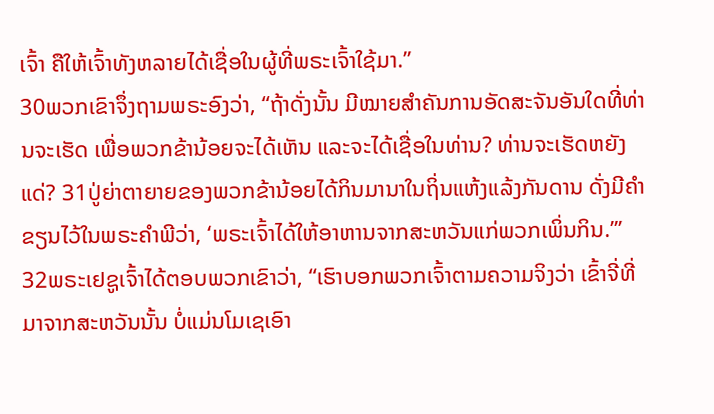ເຈົ້າ ຄືໃຫ້ເຈົ້າທັງຫລາຍໄດ້ເຊື່ອໃນຜູ້ທີ່ພຣະເຈົ້າໃຊ້ມາ.”
30ພວກເຂົາຈຶ່ງຖາມພຣະອົງວ່າ, “ຖ້າດັ່ງນັ້ນ ມີໝາຍສຳຄັນການອັດສະຈັນອັນໃດທີ່ທ່ານຈະເຮັດ ເພື່ອພວກຂ້ານ້ອຍຈະໄດ້ເຫັນ ແລະຈະໄດ້ເຊື່ອໃນທ່ານ? ທ່ານຈະເຮັດຫຍັງແດ່? 31ປູ່ຍ່າຕາຍາຍຂອງພວກຂ້ານ້ອຍໄດ້ກິນມານາໃນຖິ່ນແຫ້ງແລ້ງກັນດານ ດັ່ງມີຄຳຂຽນໄວ້ໃນພຣະຄຳພີວ່າ, ‘ພຣະເຈົ້າໄດ້ໃຫ້ອາຫານຈາກສະຫວັນແກ່ພວກເພິ່ນກິນ.”’
32ພຣະເຢຊູເຈົ້າໄດ້ຕອບພວກເຂົາວ່າ, “ເຮົາບອກພວກເຈົ້າຕາມຄວາມຈິງວ່າ ເຂົ້າຈີ່ທີ່ມາຈາກສະຫວັນນັ້ນ ບໍ່ແມ່ນໂມເຊເອົາ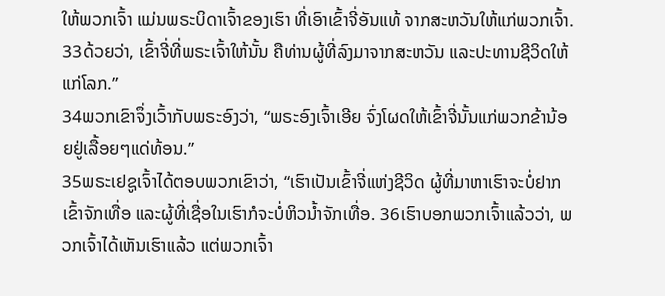ໃຫ້ພວກເຈົ້າ ແມ່ນພຣະບິດາເຈົ້າຂອງເຮົາ ທີ່ເອົາເຂົ້າຈີ່ອັນແທ້ ຈາກສະຫວັນໃຫ້ແກ່ພວກເຈົ້າ. 33ດ້ວຍວ່າ, ເຂົ້າຈີ່ທີ່ພຣະເຈົ້າໃຫ້ນັ້ນ ຄືທ່ານຜູ້ທີ່ລົງມາຈາກສະຫວັນ ແລະປະທານຊີວິດໃຫ້ແກ່ໂລກ.”
34ພວກເຂົາຈຶ່ງເວົ້າກັບພຣະອົງວ່າ, “ພຣະອົງເຈົ້າເອີຍ ຈົ່ງໂຜດໃຫ້ເຂົ້າຈີ່ນັ້ນແກ່ພວກຂ້ານ້ອຍຢູ່ເລື້ອຍໆແດ່ທ້ອນ.”
35ພຣະເຢຊູເຈົ້າໄດ້ຕອບພວກເຂົາວ່າ, “ເຮົາເປັນເຂົ້າຈີ່ແຫ່ງຊີວິດ ຜູ້ທີ່ມາຫາເຮົາຈະບໍ່ຢາກເຂົ້າຈັກເທື່ອ ແລະຜູ້ທີ່ເຊື່ອໃນເຮົາກໍຈະບໍ່ຫິວນໍ້າຈັກເທື່ອ. 36ເຮົາບອກພວກເຈົ້າແລ້ວວ່າ, ພວກເຈົ້າໄດ້ເຫັນເຮົາແລ້ວ ແຕ່ພວກເຈົ້າ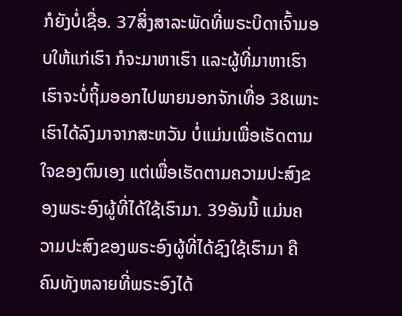ກໍຍັງບໍ່ເຊື່ອ. 37ສິ່ງສາລະພັດທີ່ພຣະບິດາເຈົ້າມອບໃຫ້ແກ່ເຮົາ ກໍຈະມາຫາເຮົາ ແລະຜູ້ທີ່ມາຫາເຮົາ ເຮົາຈະບໍ່ຖິ້ມອອກໄປພາຍນອກຈັກເທື່ອ 38ເພາະເຮົາໄດ້ລົງມາຈາກສະຫວັນ ບໍ່ແມ່ນເພື່ອເຮັດຕາມໃຈຂອງຕົນເອງ ແຕ່ເພື່ອເຮັດຕາມຄວາມປະສົງຂອງພຣະອົງຜູ້ທີ່ໄດ້ໃຊ້ເຮົາມາ. 39ອັນນີ້ ແມ່ນຄວາມປະສົງຂອງພຣະອົງຜູ້ທີ່ໄດ້ຊົງໃຊ້ເຮົາມາ ຄືຄົນທັງຫລາຍທີ່ພຣະອົງໄດ້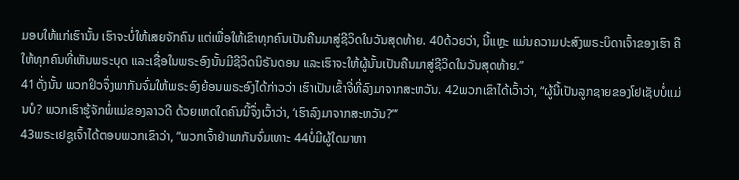ມອບໃຫ້ແກ່ເຮົານັ້ນ ເຮົາຈະບໍ່ໃຫ້ເສຍຈັກຄົນ ແຕ່ເພື່ອໃຫ້ເຂົາທຸກຄົນເປັນຄືນມາສູ່ຊີວິດໃນວັນສຸດທ້າຍ. 40ດ້ວຍວ່າ, ນີ້ແຫຼະ ແມ່ນຄວາມປະສົງພຣະບິດາເຈົ້າຂອງເຮົາ ຄືໃຫ້ທຸກຄົນທີ່ເຫັນພຣະບຸດ ແລະເຊື່ອໃນພຣະອົງນັ້ນມີຊີວິດນິຣັນດອນ ແລະເຮົາຈະໃຫ້ຜູ້ນັ້ນເປັນຄືນມາສູ່ຊີວິດໃນວັນສຸດທ້າຍ.”
41ດັ່ງນັ້ນ ພວກຢິວຈຶ່ງພາກັນຈົ່ມໃຫ້ພຣະອົງຍ້ອນພຣະອົງໄດ້ກ່າວວ່າ ເຮົາເປັນເຂົ້າຈີ່ທີ່ລົງມາຈາກສະຫວັນ. 42ພວກເຂົາໄດ້ເວົ້າວ່າ, “ຜູ້ນີ້ເປັນລູກຊາຍຂອງໂຢເຊັບບໍ່ແມ່ນບໍ? ພວກເຮົາຮູ້ຈັກພໍ່ແມ່ຂອງລາວດີ ດ້ວຍເຫດໃດຄົນນີ້ຈຶ່ງເວົ້າວ່າ, ‘ເຮົາລົງມາຈາກສະຫວັນ?”’
43ພຣະເຢຊູເຈົ້າໄດ້ຕອບພວກເຂົາວ່າ, “ພວກເຈົ້າຢ່າພາກັນຈົ່ມເທາະ 44ບໍ່ມີຜູ້ໃດມາຫາ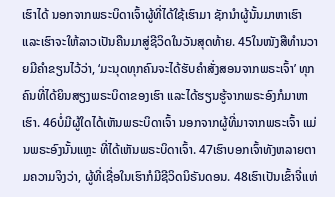ເຮົາໄດ້ ນອກຈາກພຣະບິດາເຈົ້າຜູ້ທີ່ໄດ້ໃຊ້ເຮົາມາ ຊັກນຳຜູ້ນັ້ນມາຫາເຮົາ ແລະເຮົາຈະໃຫ້ລາວເປັນຄືນມາສູ່ຊີວິດໃນວັນສຸດທ້າຍ. 45ໃນໜັງສືທຳນວາຍມີຄຳຂຽນໄວ້ວ່າ, ‘ມະນຸດທຸກຄົນຈະໄດ້ຮັບຄຳສັ່ງສອນຈາກພຣະເຈົ້າ’ ທຸກຄົນທີ່ໄດ້ຍິນສຽງພຣະບິດາຂອງເຮົາ ແລະໄດ້ຮຽນຮູ້ຈາກພຣະອົງກໍມາຫາເຮົາ. 46ບໍ່ມີຜູ້ໃດໄດ້ເຫັນພຣະບິດາເຈົ້າ ນອກຈາກຜູ້ທີ່ມາຈາກພຣະເຈົ້າ ແມ່ນພຣະອົງນັ້ນແຫຼະ ທີ່ໄດ້ເຫັນພຣະບິດາເຈົ້າ. 47ເຮົາບອກເຈົ້າທັງຫລາຍຕາມຄວາມຈິງວ່າ, ຜູ້ທີ່ເຊື່ອໃນເຮົາກໍມີຊີວິດນິຣັນດອນ. 48ເຮົາເປັນເຂົ້າຈີ່ແຫ່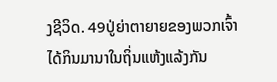ງຊີວິດ. 49ປູ່ຍ່າຕາຍາຍຂອງພວກເຈົ້າໄດ້ກິນມານາໃນຖິ່ນແຫ້ງແລ້ງກັນ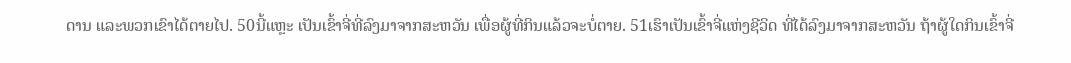ດານ ແລະພວກເຂົາໄດ້ຕາຍໄປ. 50ນີ້ແຫຼະ ເປັນເຂົ້າຈີ່ທີ່ລົງມາຈາກສະຫວັນ ເພື່ອຜູ້ທີ່ກິນແລ້ວຈະບໍ່ຕາຍ. 51ເຮົາເປັນເຂົ້າຈີ່ແຫ່ງຊີວິດ ທີ່ໄດ້ລົງມາຈາກສະຫວັນ ຖ້າຜູ້ໃດກິນເຂົ້າຈີ່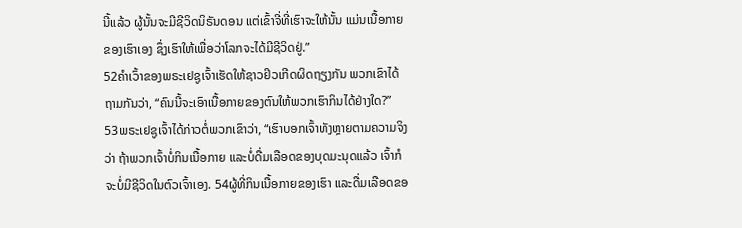ນີ້ແລ້ວ ຜູ້ນັ້ນຈະມີຊີວິດນິຣັນດອນ ແຕ່ເຂົ້າຈີ່ທີ່ເຮົາຈະໃຫ້ນັ້ນ ແມ່ນເນື້ອກາຍຂອງເຮົາເອງ ຊຶ່ງເຮົາໃຫ້ເພື່ອວ່າໂລກຈະໄດ້ມີຊີວິດຢູ່.”
52ຄຳເວົ້າຂອງພຣະເຢຊູເຈົ້າເຮັດໃຫ້ຊາວຢິວເກີດຜິດຖຽງກັນ ພວກເຂົາໄດ້ຖາມກັນວ່າ, “ຄົນນີ້ຈະເອົາເນື້ອກາຍຂອງຕົນໃຫ້ພວກເຮົາກິນໄດ້ຢ່າງໃດ?”
53ພຣະເຢຊູເຈົ້າໄດ້ກ່າວຕໍ່ພວກເຂົາວ່າ, “ເຮົາບອກເຈົ້າທັງຫຼາຍຕາມຄວາມຈິງວ່າ ຖ້າພວກເຈົ້າບໍ່ກິນເນື້ອກາຍ ແລະບໍ່ດື່ມເລືອດຂອງບຸດມະນຸດແລ້ວ ເຈົ້າກໍຈະບໍ່ມີຊີວິດໃນຕົວເຈົ້າເອງ. 54ຜູ້ທີ່ກິນເນື້ອກາຍຂອງເຮົາ ແລະດື່ມເລືອດຂອ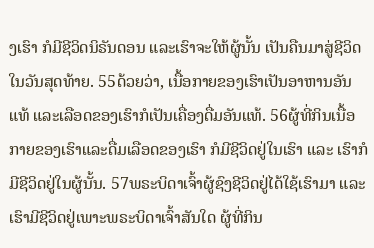ງເຮົາ ກໍມີຊີວິດນິຣັນດອນ ແລະເຮົາຈະໃຫ້ຜູ້ນັ້ນ ເປັນຄືນມາສູ່ຊີວິດໃນວັນສຸດທ້າຍ. 55ດ້ວຍວ່າ, ເນື້ອກາຍຂອງເຮົາເປັນອາຫານອັນແທ້ ແລະເລືອດຂອງເຮົາກໍເປັນເຄື່ອງດື່ມອັນແທ້. 56ຜູ້ທີ່ກິນເນື້ອກາຍຂອງເຮົາແລະດື່ມເລືອດຂອງເຮົາ ກໍມີຊີວິດຢູ່ໃນເຮົາ ແລະ ເຮົາກໍມີຊີວິດຢູ່ໃນຜູ້ນັ້ນ. 57ພຣະບິດາເຈົ້າຜູ້ຊົງຊີວິດຢູ່ໄດ້ໃຊ້ເຮົາມາ ແລະເຮົາມີຊີວິດຢູ່ເພາະພຣະບິດາເຈົ້າສັນໃດ ຜູ້ທີ່ກິນ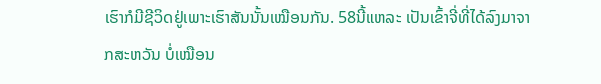ເຮົາກໍມີຊີວິດຢູ່ເພາະເຮົາສັນນັ້ນເໝືອນກັນ. 58ນີ້ແຫລະ ເປັນເຂົ້າຈີ່ທີ່ໄດ້ລົງມາຈາກສະຫວັນ ບໍ່ເໝືອນ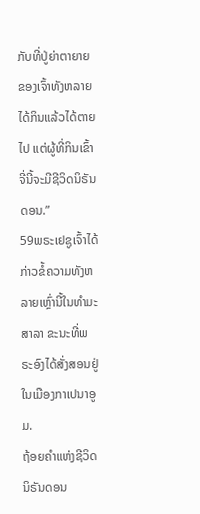ກັບທີ່ປູ່ຍ່າຕາຍາຍຂອງເຈົ້າທັງຫລາຍໄດ້ກິນແລ້ວໄດ້ຕາຍໄປ ແຕ່ຜູ້ທີ່ກິນເຂົ້າຈີ່ນີ້ຈະມີຊີວິດນິຣັນດອນ.”
59ພຣະເຢຊູເຈົ້າໄດ້ກ່າວຂໍ້ຄວາມທັງຫລາຍເຫຼົ່ານີ້ໃນທຳມະສາລາ ຂະນະທີ່ພຣະອົງໄດ້ສັ່ງສອນຢູ່ໃນເມືອງກາເປນາອູມ.
ຖ້ອຍຄຳແຫ່ງຊີວິດນິຣັນດອນ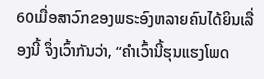60ເມື່ອສາວົກຂອງພຣະອົງຫລາຍຄົນໄດ້ຍິນເລື່ອງນີ້ ຈຶ່ງເວົ້າກັນວ່າ, “ຄຳເວົ້ານີ້ຮຸນແຮງໂພດ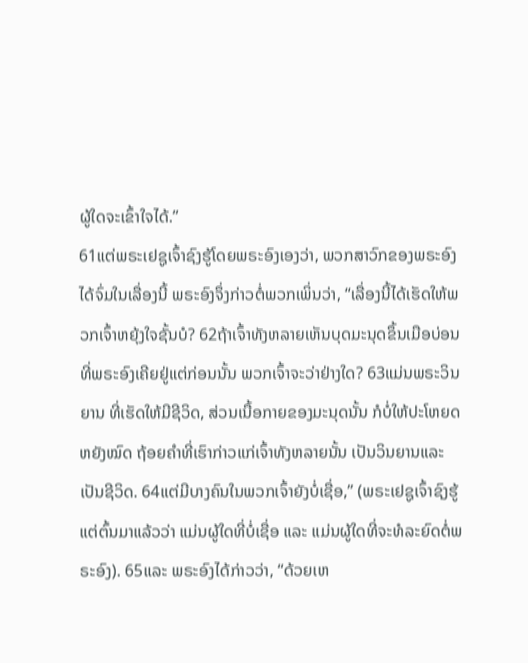ຜູ້ໃດຈະເຂົ້າໃຈໄດ້.”
61ແຕ່ພຣະເຢຊູເຈົ້າຊົງຮູ້ໂດຍພຣະອົງເອງວ່າ, ພວກສາວົກຂອງພຣະອົງໄດ້ຈົ່ມໃນເລື່ອງນີ້ ພຣະອົງຈຶ່ງກ່າວຕໍ່ພວກເພິ່ນວ່າ, “ເລື່ອງນີ້ໄດ້ເຮັດໃຫ້ພວກເຈົ້າຫຍຸ້ງໃຈຊັ້ນບໍ? 62ຖ້າເຈົ້າທັງຫລາຍເຫັນບຸດມະນຸດຂຶ້ນເມືອບ່ອນທີ່ພຣະອົງເຄີຍຢູ່ແຕ່ກ່ອນນັ້ນ ພວກເຈົ້າຈະວ່າຢ່າງໃດ? 63ແມ່ນພຣະວິນຍານ ທີ່ເຮັດໃຫ້ມີຊີວິດ, ສ່ວນເນື້ອກາຍຂອງມະນຸດນັ້ນ ກໍບໍ່ໃຫ້ປະໂຫຍດຫຍັງໝົດ ຖ້ອຍຄຳທີ່ເຮົາກ່າວແກ່ເຈົ້າທັງຫລາຍນັ້ນ ເປັນວິນຍານແລະເປັນຊີວິດ. 64ແຕ່ມີບາງຄົນໃນພວກເຈົ້າຍັງບໍ່ເຊື່ອ,” (ພຣະເຢຊູເຈົ້າຊົງຮູ້ແຕ່ຕົ້ນມາແລ້ວວ່າ ແມ່ນຜູ້ໃດທີ່ບໍ່ເຊື່ອ ແລະ ແມ່ນຜູ້ໃດທີ່ຈະທໍລະຍົດຕໍ່ພຣະອົງ). 65ແລະ ພຣະອົງໄດ້ກ່າວວ່າ, “ດ້ວຍເຫ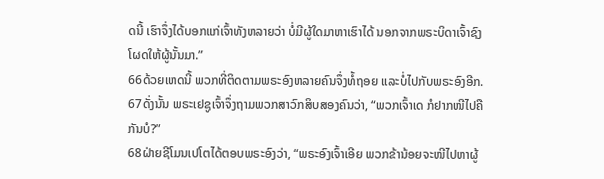ດນີ້ ເຮົາຈຶ່ງໄດ້ບອກແກ່ເຈົ້າທັງຫລາຍວ່າ ບໍ່ມີຜູ້ໃດມາຫາເຮົາໄດ້ ນອກຈາກພຣະບິດາເຈົ້າຊົງໂຜດໃຫ້ຜູ້ນັ້ນມາ.”
66ດ້ວຍເຫດນີ້ ພວກທີ່ຕິດຕາມພຣະອົງຫລາຍຄົນຈຶ່ງທໍ້ຖອຍ ແລະບໍ່ໄປກັບພຣະອົງອີກ. 67ດັ່ງນັ້ນ ພຣະເຢຊູເຈົ້າຈຶ່ງຖາມພວກສາວົກສິບສອງຄົນວ່າ, “ພວກເຈົ້າເດ ກໍຢາກໜີໄປຄືກັນບໍ?”
68ຝ່າຍຊີໂມນເປໂຕໄດ້ຕອບພຣະອົງວ່າ, “ພຣະອົງເຈົ້າເອີຍ ພວກຂ້ານ້ອຍຈະໜີໄປຫາຜູ້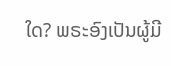ໃດ? ພຣະອົງເປັນຜູ້ມີ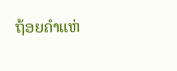ຖ້ອຍຄຳແຫ່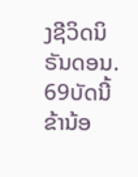ງຊີວິດນິຣັນດອນ. 69ບັດນີ້ຂ້ານ້ອ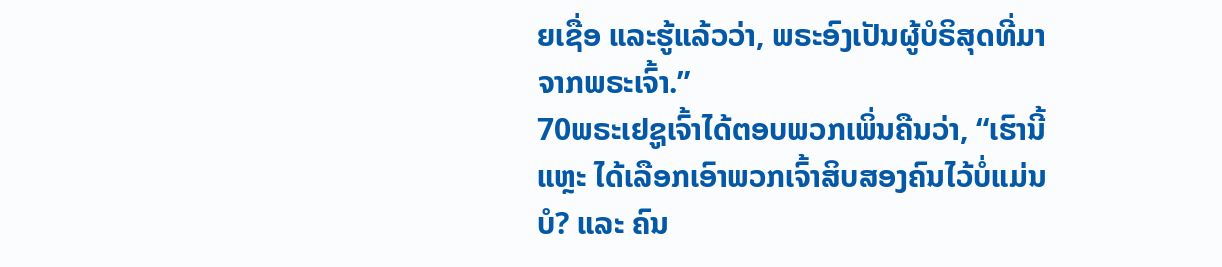ຍເຊື່ອ ແລະຮູ້ແລ້ວວ່າ, ພຣະອົງເປັນຜູ້ບໍຣິສຸດທີ່ມາຈາກພຣະເຈົ້າ.”
70ພຣະເຢຊູເຈົ້າໄດ້ຕອບພວກເພິ່ນຄືນວ່າ, “ເຮົານີ້ແຫຼະ ໄດ້ເລືອກເອົາພວກເຈົ້າສິບສອງຄົນໄວ້ບໍ່ແມ່ນບໍ? ແລະ ຄົນ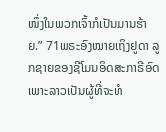ໜຶ່ງໃນພວກເຈົ້າກໍເປັນມານຮ້າຍ.” 71ພຣະອົງໝາຍເຖິງຢູດາ ລູກຊາຍຂອງຊີໂມນອິດສະກາຣີອົດ ເພາະລາວເປັນຜູ້ທີ່ຈະທໍ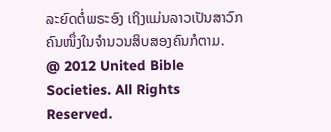ລະຍົດຕໍ່ພຣະອົງ ເຖິງແມ່ນລາວເປັນສາວົກຄົນໜຶ່ງໃນຈຳນວນສິບສອງຄົນກໍຕາມ.
@ 2012 United Bible Societies. All Rights Reserved.